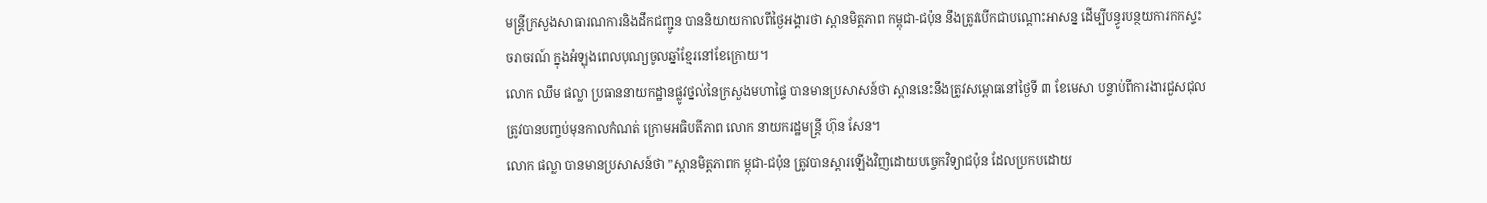មន្រ្តីក្រសួងសាធារណការនិងដឹកជញ្ជូន បាននិយាយកាលពីថ្ងៃអង្គារថា ស្ពានមិត្តភាព កម្ពុជា-ជប៉ុន នឹងត្រូវបើកជាបណ្តោះអាសន្ន ដើម្បីបន្ធូរបន្ថយការកកស្ទះចរាចរណ៍ ក្នុងអំឡុងពេលបុណ្យចូលឆ្នាំខ្មែរនៅខែក្រោយ។
លោក ឈឹម ផល្លា ប្រធាននាយកដ្ឋានផ្លូវថ្នល់នៃក្រសួងមហាផ្ទៃ បានមានប្រសាសន៍ថា ស្ពាននេះនឹងត្រូវសម្ពោធនៅថ្ងៃទី ៣ ខែមេសា បន្ទាប់ពីការងារជួសជុលត្រូវបានបញ្ចប់មុនកាលកំណត់ ក្រោមអធិបតីភាព លោក នាយករដ្ឋមន្រ្តី ហ៊ុន សែន។
លោក ផល្លា បានមានប្រសាសន៍ថា ”ស្ពានមិត្តភាពក ម្ពុជា-ជប៉ុន ត្រូវបានស្តារឡើងវិញដោយបច្ចេកវិទ្យាជប៉ុន ដែលប្រកបដោយ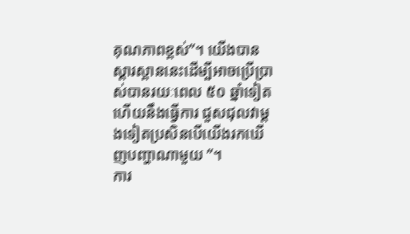គុណភាពខ្ពស់”។ យើងបានស្ដារស្ពាននេះដើម្បីអាចប្រើប្រាស់បានរយៈពេល ៥០ ឆ្នាំទៀត ហើយនឹងធ្វើការ ជួសជុលវាម្តងទៀតប្រសិនបើយើងរកឃើញបញ្ហាណាមួយ ”។
ការ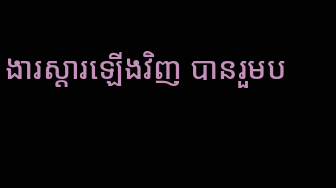ងារស្តារឡើងវិញ បានរួមប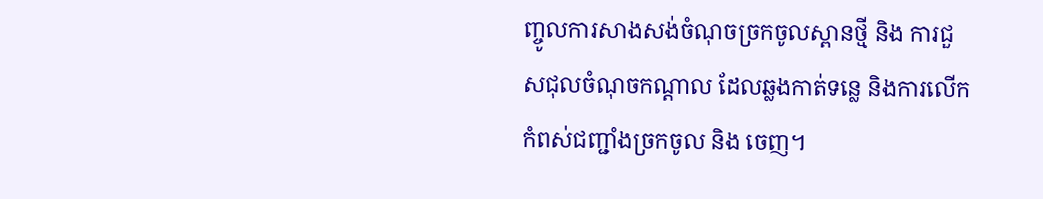ញ្ចូលការសាងសង់ចំណុចច្រកចូលស្ពានថ្មី និង ការជួសជុលចំណុចកណ្តាល ដែលឆ្លងកាត់ទន្លេ និងការលើកកំពស់ជញ្ជាំងច្រកចូល និង ចេញ។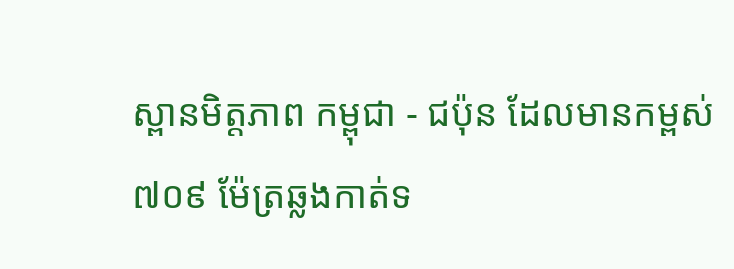ស្ពានមិត្តភាព កម្ពុជា - ជប៉ុន ដែលមានកម្ពស់ ៧០៩ ម៉ែត្រឆ្លងកាត់ទ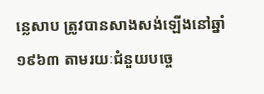ន្លេសាប ត្រូវបានសាងសង់ឡើងនៅឆ្នាំ ១៩៦៣ តាមរយៈជំនួយបច្ចេ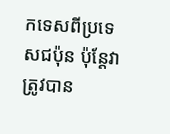កទេសពីប្រទេសជប៉ុន ប៉ុន្តែវាត្រូវបាន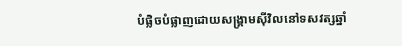បំផ្លិចបំផ្លាញដោយសង្គ្រាមស៊ីវិលនៅទសវត្សឆ្នាំ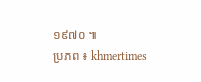១៩៧០ ៕
ប្រភព ៖ khmertimes